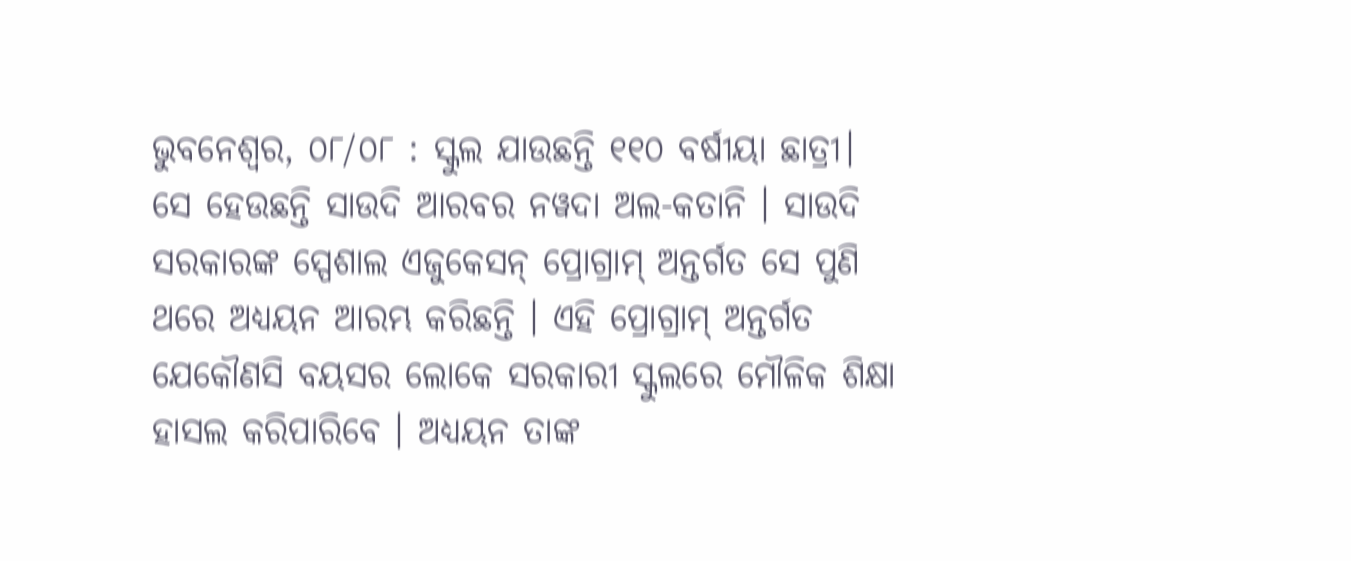ଭୁବନେଶ୍ଵର, ୦୮/୦୮ : ସ୍କୁଲ ଯାଉଛନ୍ତି ୧୧୦ ବର୍ଷୀୟା ଛାତ୍ରୀ। ସେ ହେଉଛନ୍ତି ସାଉଦି ଆରବର ନୱଦା ଅଲ-କତାନି । ସାଉଦି ସରକାରଙ୍କ ସ୍ପେଶାଲ ଏଜୁକେସନ୍ ପ୍ରୋଗ୍ରାମ୍ ଅନ୍ତର୍ଗତ ସେ ପୁଣି ଥରେ ଅଧ୍ୟୟନ ଆରମ୍ଭ କରିଛନ୍ତି । ଏହି ପ୍ରୋଗ୍ରାମ୍ ଅନ୍ତର୍ଗତ ଯେକୌଣସି ବୟସର ଲୋକେ ସରକାରୀ ସ୍କୁଲରେ ମୌଳିକ ଶିକ୍ଷା ହାସଲ କରିପାରିବେ । ଅଧ୍ୟୟନ ତାଙ୍କ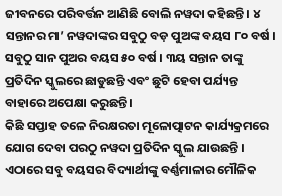ଜୀବନରେ ପରିବର୍ତ୍ତନ ଆଣିଛି ବୋଲି ନୱଦା କହିଛନ୍ତି । ୪ ସନ୍ତାନର ମା’ ନୱଦାଙ୍କର ସବୁଠୁ ବଡ଼ ପୁଅଙ୍କ ବୟସ ୮୦ ବର୍ଷ । ସବୁଠୁ ସାନ ପୁଅର ବୟସ ୫୦ ବର୍ଷ । ୩ୟ ସନ୍ତାନ ତାଙ୍କୁ ପ୍ରତିଦିନ ସ୍କୁଲରେ ଛାଡୁଛନ୍ତି ଏବଂ ଛୁଟି ହେବା ପର୍ଯ୍ୟନ୍ତ ବାହାରେ ଅପେକ୍ଷା କରୁଛନ୍ତି ।
କିଛି ସପ୍ତାହ ତଳେ ନିରକ୍ଷରତା ମୂଳୋତ୍ପାଟନ କାର୍ଯ୍ୟକ୍ରମରେ ଯୋଗ ଦେବା ପରଠୁ ନୱଦା ପ୍ରତିଦିନ ସ୍କୁଲ ଯାଉଛନ୍ତି । ଏଠାରେ ସବୁ ବୟସର ବିଦ୍ୟାର୍ଥୀଙ୍କୁ ବର୍ଣ୍ଣମାଳାର ମୌଳିକ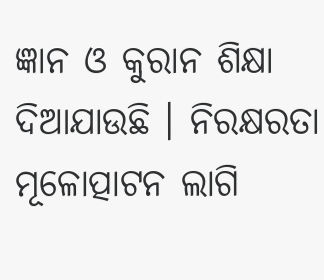ଜ୍ଞାନ ଓ କୁରାନ ଶିକ୍ଷା ଦିଆଯାଉଛି । ନିରକ୍ଷରତା ମୂଳୋତ୍ପାଟନ ଲାଗି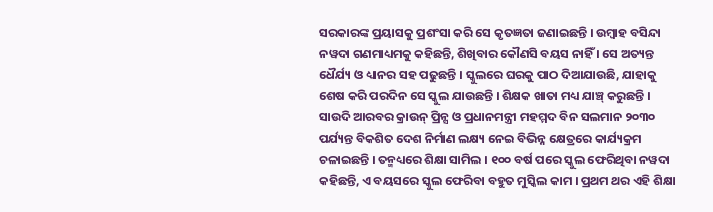ସରକାରଙ୍କ ପ୍ରୟାସକୁ ପ୍ରଶଂସା କରି ସେ କୃତଜ୍ଞତା ଜଣାଇଛନ୍ତି । ଉମ୍ୱାହ ବସିନ୍ଦା ନୱଦା ଗଣମାଧ୍ୟମକୁ କହିଛନ୍ତି, ଶିଖିବାର କୌଣସି ବୟସ ନାହିଁ । ସେ ଅତ୍ୟନ୍ତ ଧୈର୍ଯ୍ୟ ଓ ଧ୍ୟାନର ସହ ପଢୁଛନ୍ତି । ସ୍କୁଲରେ ଘରକୁ ପାଠ ଦିଆଯାଉଛି, ଯାହାକୁ ଶେଷ କରି ପରଦିନ ସେ ସ୍କୁଲ ଯାଉଛନ୍ତି । ଶିକ୍ଷକ ଖାତା ମଧ୍ୟ ଯାଞ୍ଚ୍ କରୁଛନ୍ତି । ସାଉଦି ଆରବର କ୍ରାଉନ୍ ପ୍ରିନ୍ସ ଓ ପ୍ରଧାନମନ୍ତ୍ରୀ ମହମ୍ମଦ ବିନ ସଲମାନ ୨୦୩୦ ପର୍ଯ୍ୟନ୍ତ ବିକଶିତ ଦେଶ ନିର୍ମାଣ ଲକ୍ଷ୍ୟ ନେଇ ବିଭିନ୍ନ କ୍ଷେତ୍ରରେ କାର୍ଯ୍ୟକ୍ରମ ଚଳାଇଛନ୍ତି । ତନ୍ମଧ୍ୟରେ ଶିକ୍ଷା ସାମିଲ । ୧୦୦ ବର୍ଷ ପରେ ସ୍କୁଲ ଫେରିଥିବା ନୱଦା କହିଛନ୍ତି, ଏ ବୟସରେ ସ୍କୁଲ ଫେରିବା ବହୁତ ମୁସ୍କିଲ କାମ । ପ୍ରଥମ ଥର ଏହି ଶିକ୍ଷା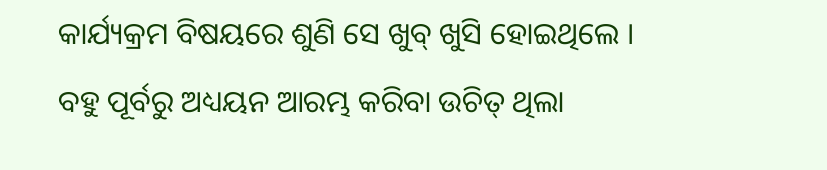କାର୍ଯ୍ୟକ୍ରମ ବିଷୟରେ ଶୁଣି ସେ ଖୁବ୍ ଖୁସି ହୋଇଥିଲେ । ବହୁ ପୂର୍ବରୁ ଅଧ୍ୟୟନ ଆରମ୍ଭ କରିବା ଉଚିତ୍ ଥିଲା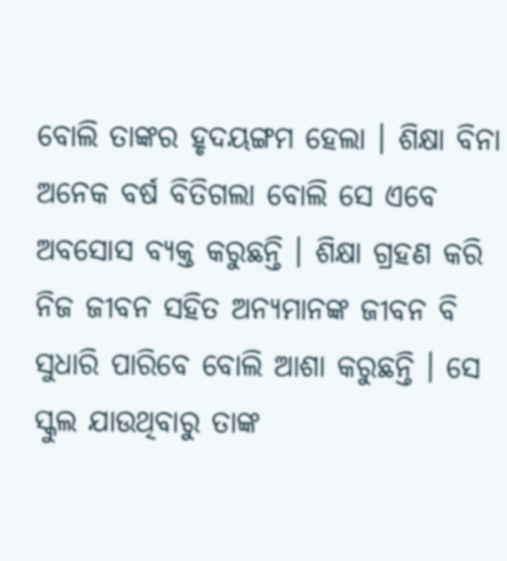ବୋଲି ତାଙ୍କର ହୃଦୟଙ୍ଗମ ହେଲା । ଶିକ୍ଷା ବିନା ଅନେକ ବର୍ଷ ବିତିଗଲା ବୋଲି ସେ ଏବେ ଅବସୋସ ବ୍ୟକ୍ତ କରୁଛନ୍ତି । ଶିକ୍ଷା ଗ୍ରହଣ କରି ନିଜ ଜୀବନ ସହିତ ଅନ୍ୟମାନଙ୍କ ଜୀବନ ବି ସୁଧାରି ପାରିବେ ବୋଲି ଆଶା କରୁଛନ୍ତି । ସେ ସ୍କୁଲ ଯାଉଥିବାରୁ ତାଙ୍କ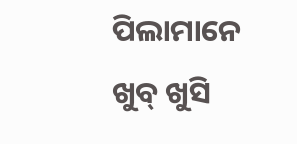ପିଲାମାନେ ଖୁବ୍ ଖୁସି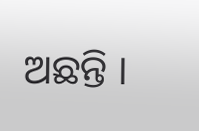ଅଛନ୍ତି ।